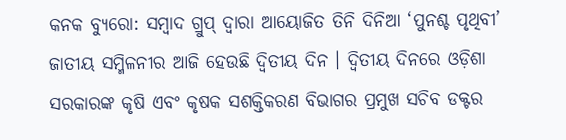କନକ ବ୍ୟୁରୋ: ସମ୍ବାଦ ଗ୍ରୁପ୍‌ ଦ୍ବାରା ଆୟୋଜିତ ତିନି ଦିନିଆ ‘ପୁନଶ୍ଚ ପୃଥିବୀ’ ଜାତୀୟ ସମ୍ମିଳନୀର ଆଜି ହେଉଛି ଦ୍ୱିତୀୟ ଦିନ । ଦ୍ବିତୀୟ ଦିନରେ ଓଡ଼ିଶା ସରକାରଙ୍କ କୃଷି ଏବଂ କୃଷକ ସଶକ୍ତିକରଣ ବିଭାଗର ପ୍ରମୁଖ ସଚିବ ଡକ୍ଟର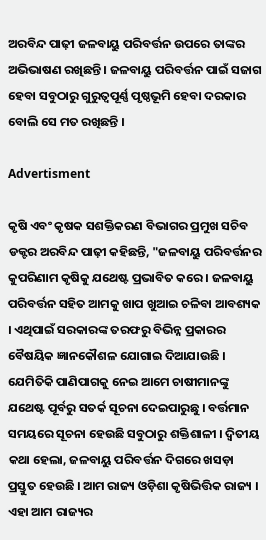ଅରବିନ୍ଦ ପାଢ଼ୀ ଜଳବାୟୁ ପରିବର୍ତ୍ତନ ଉପରେ ତାଙ୍କର ଅଭିଭାଷଣ ରଖିଛନ୍ତି । ଜଳବାୟୁ ପରିବର୍ତ୍ତନ ପାଇଁ ସଜାଗ ହେବା ସବୁଠାରୁ ଗୁରୁତ୍ବପୂର୍ଣ୍ଣ ପୃଷ୍ଠଭୂମି ହେବା ଦରକାର ବୋଲି ସେ ମତ ରଖିଛନ୍ତି ।

Advertisment

କୃଷି ଏବଂ କୃଷକ ସଶକ୍ତିକରଣ ବିଭାଗର ପ୍ରମୁଖ ସଚିବ ଡକ୍ଟର ଅରବିନ୍ଦ ପାଢ଼ୀ କହିଛନ୍ତି, "ଜଳବାୟୁ ପରିବର୍ତ୍ତନର କୁପରିଣାମ କୃଷିକୁ ଯଥେଷ୍ଟ ପ୍ରଭାବିତ କରେ । ଜଳବାୟୁ ପରିବର୍ତ୍ତନ ସହିତ ଆମକୁ ଖାପ ଖୁଆଇ ଚଳିବା ଆବଶ୍ୟକ । ଏଥିପାଇଁ ସରକାରଙ୍କ ତରଫରୁ ବିଭିନ୍ନ ପ୍ରକାରର ବୈଷୟିକ ଜ୍ଞାନକୌଶଳ ଯୋଗାଇ ଦିଆଯାଉଛି । ଯେମିତିକି ପାଣିପାଗକୁ ନେଇ ଆମେ ଚାଷୀମାନଙ୍କୁ ଯଥେଷ୍ଟ ପୂର୍ବରୁ ସତର୍କ ସୂଚନା ଦେଇପାରୁଛୁ । ବର୍ତ୍ତମାନ ସମୟରେ ସୂଚନା ହେଉଛି ସବୁଠାରୁ ଶକ୍ତିଶାଳୀ । ଦ୍ୱିତୀୟ କଥା ହେଲା, ଜଳବାୟୁ ପରିବର୍ତ୍ତନ ଦିଗରେ ଖସଡ଼ା ପ୍ରସ୍ତୁତ ହେଉଛି । ଆମ ରାଜ୍ୟ ଓଡ଼ିଶା କୃଷିଭିତ୍ତିକ ରାଜ୍ୟ । ଏହା ଆମ ରାଜ୍ୟର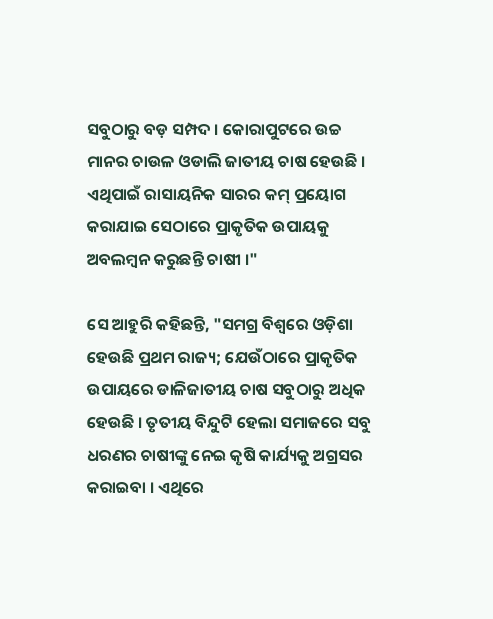ସବୁଠାରୁ ବଡ଼ ସମ୍ପଦ । କୋରାପୁଟରେ ଉଚ୍ଚ ମାନର ଚାଉଳ ଓଡାଲି ଜାତୀୟ ଚାଷ ହେଉଛି । ଏଥିପାଇଁ ରାସାୟନିକ ସାରର କମ୍‌ ପ୍ରୟୋଗ କରାଯାଇ ସେଠାରେ ପ୍ରାକୃତିକ ଉପାୟକୁ ଅବଲମ୍ବନ କରୁଛନ୍ତି ଚାଷୀ ।"

ସେ ଆହୁରି କହିଛନ୍ତି, "ସମଗ୍ର ବିଶ୍ୱରେ ଓଡ଼ିଶା ହେଉଛି ପ୍ରଥମ ରାଜ୍ୟ‌; ଯେଉଁଠାରେ ପ୍ରାକୃତିକ ଉପାୟରେ ଡାଳିଜାତୀୟ ଚାଷ ସବୁଠାରୁ ଅଧିକ ହେଉଛି । ତୃତୀୟ ବିନ୍ଦୁଟି ହେଲା ସମାଜରେ ସବୁ ଧରଣର ଚାଷୀଙ୍କୁ ନେଇ କୃଷି କାର୍ଯ୍ୟକୁ ଅଗ୍ରସର କରାଇବା । ଏଥିରେ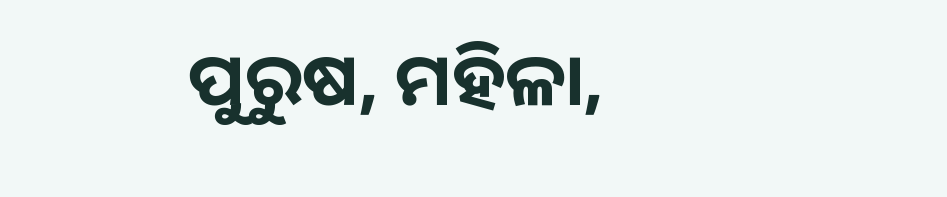ପୁରୁଷ, ମହିଳା,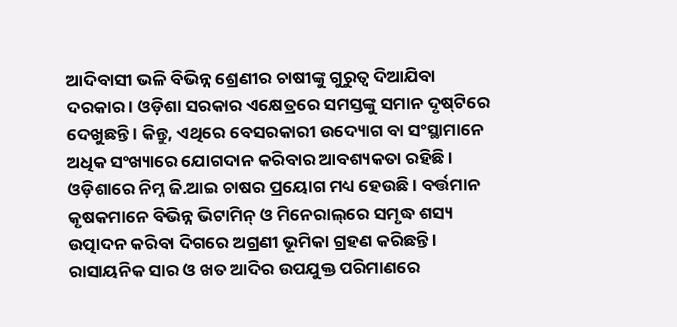ଆଦିବାସୀ ଭଳି ବିଭିନ୍ନ ଶ୍ରେଣୀର ଚାଷୀଙ୍କୁ ଗୁରୁତ୍ବ ଦିଆଯିବା ଦରକାର । ଓଡ଼ିଶା ସରକାର ଏକ୍ଷେତ୍ରରେ ସମସ୍ତଙ୍କୁ ସମାନ ଦୃଷ୍‌ଟିରେ ଦେଖୁଛନ୍ତି । କିନ୍ତୁ, ଏଥିରେ ବେସରକାରୀ ଉଦ୍ୟୋଗ ବା ସଂସ୍ଥାମାନେ ଅଧିକ ସଂଖ୍ୟାରେ ଯୋଗଦାନ କରିବାର ଆବଶ୍ୟକତା ରହିଛି । ଓଡ଼ିଶାରେ ନିମ୍ନ ଜି.ଆଇ ଚାଷର ପ୍ରୟୋଗ ମଧ୍ୟ ହେଉଛି । ବର୍ତ୍ତମାନ କୃଷକମାନେ ବିଭିନ୍ନ ଭିଟାମିନ୍‌ ଓ ମିନେରାଲ୍‌ରେ ସମୃଦ୍ଧ ଶସ୍ୟ ଉତ୍ପାଦନ କରିବା ଦିଗରେ ଅଗ୍ରଣୀ ଭୂମିକା ଗ୍ରହଣ କରିଛନ୍ତି । ରାସାୟନିକ ସାର ଓ ଖତ ଆଦିର ଉପଯୁକ୍ତ ପରିମାଣରେ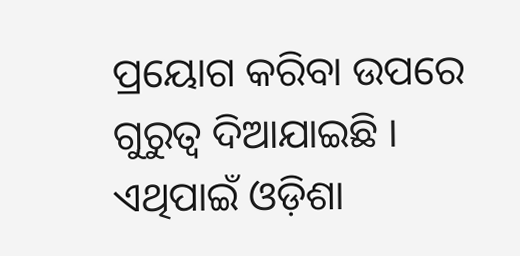ପ୍ରୟୋଗ କରିବା ଉପରେ ଗୁରୁତ୍ୱ ଦିଆଯାଇଛି । ଏଥିପାଇଁ ଓଡ଼ିଶା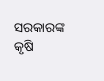ସରକାରଙ୍କ କୃଷି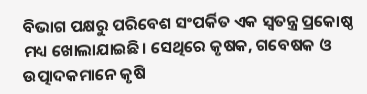ବିଭାଗ ପକ୍ଷରୁ ପରିବେଶ ସଂପର୍କିତ ଏକ ସ୍ବତନ୍ତ୍ର ପ୍ରକୋଷ୍ଠ ମଧ୍ୟ ଖୋଲାଯାଇଛି। ସେଥିରେ କୃଷକ, ଗବେଷକ ଓ ଉତ୍ପାଦକମାନେ କୃଷି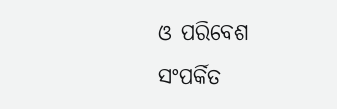ଓ ପରିବେଶ ସଂପର୍କିତ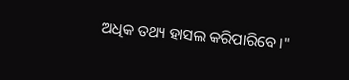ଅଧିକ ତଥ୍ୟ ହାସଲ କରିପାରିବେ ।"